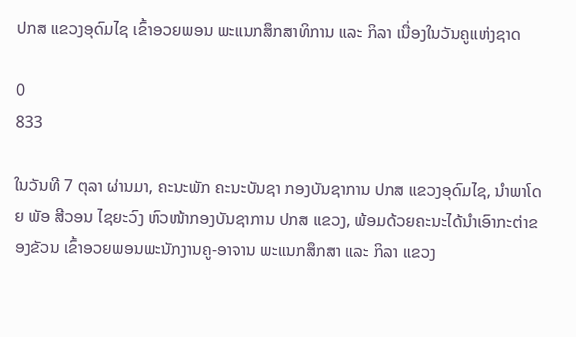ປກສ ແຂວງອຸດົມໄຊ ເຂົ້າອວຍພອນ ພະແນກສຶກສາທິການ ແລະ ກິລາ ເນື່ອງໃນວັນຄູແຫ່ງຊາດ

0
833

ໃນວັນທີ 7 ຕຸລາ ຜ່ານມາ, ຄະນະພັກ ຄະນະບັນຊາ ກອງບັນຊາການ ປກສ ແຂວງອຸດົມໄຊ, ນໍາພາໂດຍ ພັອ ສີວອນ ໄຊຍະວົງ ຫົວໜ້າກອງບັນຊາການ ປກສ ແຂວງ, ພ້ອມດ້ວຍຄະນະໄດ້ນໍາເອົາກະຕ່າຂອງຂັວນ ເຂົ້າອວຍພອນພະນັກງານຄູ-ອາຈານ ພະແນກສຶກສາ ແລະ ກິລາ ແຂວງ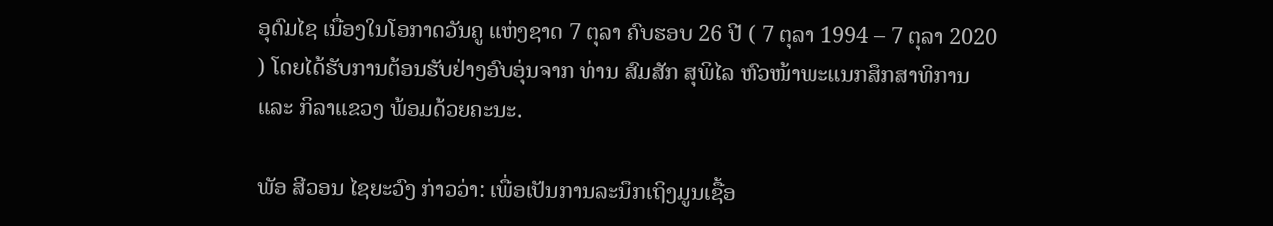ອຸດົມໄຊ ເນື່ອງໃນໂອກາດວັນຄູ ແຫ່ງຊາດ 7 ຕຸລາ ຄົບຮອບ 26 ປີ ( 7 ຕຸລາ 1994 – 7 ຕຸລາ 2020 ) ໂດຍໄດ້ຮັບການຕ້ອນຮັບຢ່າງອົບອຸ່ນຈາກ ທ່ານ ສົມສັກ ສຸພິໄລ ຫົວໜ້າພະແນກສຶກສາທິການ ແລະ ກິລາແຂວງ ພ້ອມດ້ວຍຄະນະ.

ພັອ ສີວອນ ໄຊຍະວົງ ກ່າວວ່າ: ເພື່ອເປັນການລະນຶກເຖິງມູນເຊື້ອ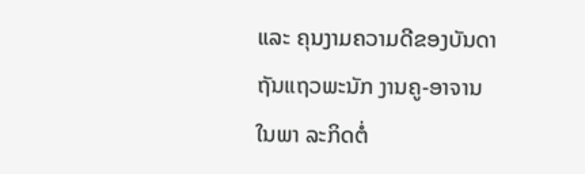ແລະ ຄຸນງາມຄວາມດີຂອງບັນດາຖັນແຖວພະນັກ ງານຄູ-ອາຈານ ໃນພາ ລະກິດຕໍ່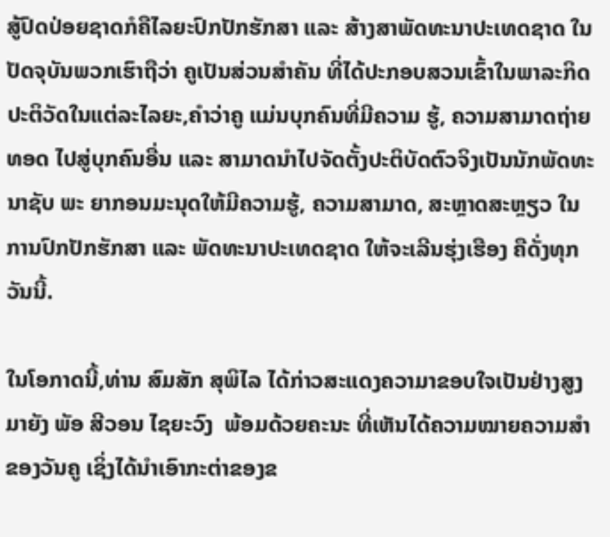ສູ້ປົດປ່ອຍຊາດກໍຄືໄລຍະປົກປັກຮັກສາ ແລະ ສ້າງສາພັດທະນາປະເທດຊາດ ໃນປັດຈຸບັນພວກເຮົາຖືວ່າ ຄູເປັນສ່ວນສຳຄັນ ທີ່ໄດ້ປະກອບສວນເຂົ້າໃນພາລະກິດປະຕິວັດໃນແຕ່ລະໄລຍະ,ຄຳວ່າຄູ ແມ່ນບຸກຄົນທີ່ມີຄວາມ ຮູ້, ຄວາມສາມາດຖ່າຍທອດ ໄປສູ່ບຸກຄົນອື່ນ ແລະ ສາມາດນຳໄປຈັດຕັ້ງປະຕິບັດຕົວຈິງເປັນນັກພັດທະນາຊັບ ພະ ຍາກອນມະນຸດໃຫ້ມີຄວາມຮູ້, ຄວາມສາມາດ, ສະຫຼາດສະຫຼຽວ ໃນການປົກປັກຮັກສາ ແລະ ພັດທະນາປະເທດຊາດ ໃຫ້ຈະເລີນຮຸ່ງເຮືອງ ຄືດັ່ງທຸກວັນນີ້.

ໃນໂອກາດນີ້,ທ່ານ ສົມສັກ ສຸພິໄລ ໄດ້ກ່າວສະແດງຄວາມາຂອບໃຈເປັນຢ່າງສູງມາຍັງ ພັອ ສີວອນ ໄຊຍະວົງ  ພ້ອມດ້ວຍຄະນະ ທີ່ເຫັນໄດ້ຄວາມໝາຍຄວາມສໍາຂອງວັນຄູ ເຊິ່ງໄດ້ນໍາເອົາກະຕ່າຂອງຂ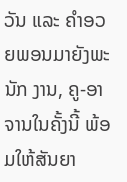ວັນ ແລະ ຄໍາອວຍພອນມາຍັງພະນັກ ງານ, ຄູ-ອາຈານໃນຄັ້ງນີ້ ພ້ອມໃຫ້ສັນຍາ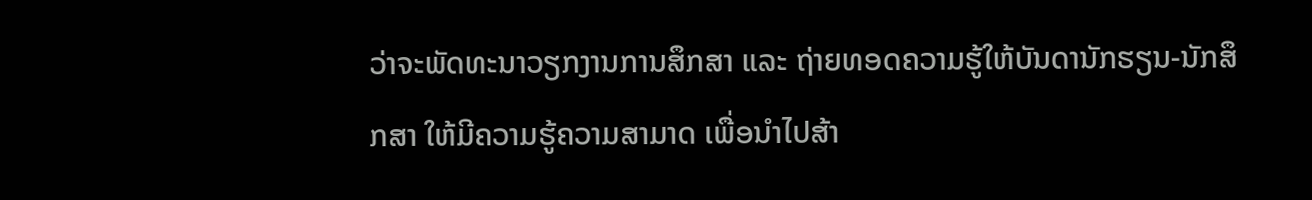ວ່າຈະພັດທະນາວຽກງານການສຶກສາ ແລະ ຖ່າຍທອດຄວາມຮູ້ໃຫ້ບັນດານັກຮຽນ-ນັກສຶກສາ ໃຫ້ມີຄວາມຮູ້ຄວາມສາມາດ ເພື່ອນໍາໄປສ້າ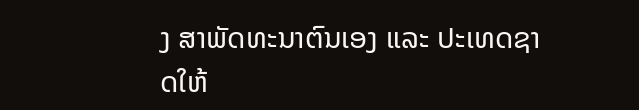ງ ສາພັດທະນາຕົນເອງ ແລະ ປະເທດຊາດໃຫ້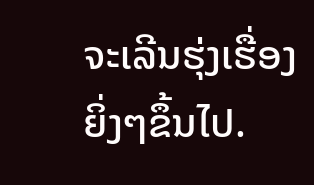ຈະເລີນຮຸ່ງເຮື່ອງຍິ່ງໆຂຶ້ນໄປ.